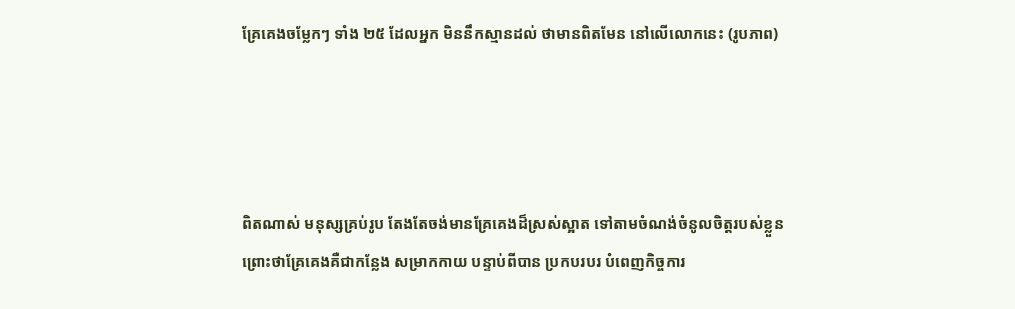គ្រែគេងចម្លែកៗ ទាំង ២៥ ដែលអ្នក មិននឹកស្មានដល់ ថាមានពិតមែន នៅលើលោកនេះ (រូបភាព)




ពិតណាស់ មនុស្សគ្រប់រូប តែងតែចង់មានគ្រែគេងដ៏ស្រស់ស្អាត ទៅតាមចំណង់ចំនូលចិត្តរបស់ខ្លួន ព្រោះថាគ្រែគេងគឺជាកន្លែង សម្រាកកាយ បន្ទាប់ពីបាន ប្រកបរបរ បំពេញកិច្ចការ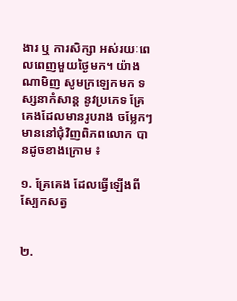ងារ ឬ ការសិក្សា អស់រយៈពេលពេញមួយថ្ងៃមក។ យ៉ាងណាមិញ សូមក្រឡេកមក ទស្សនាកំសាន្ត នូវប្រភេទ គ្រែគេងដែលមានរូបរាង ចម្លែកៗ មាននៅជុំវិញពិភពលោក បានដូចខាងក្រោម ៖

១. គ្រែគេង ដែលធ្វើឡើងពីស្បែកសត្វ


២.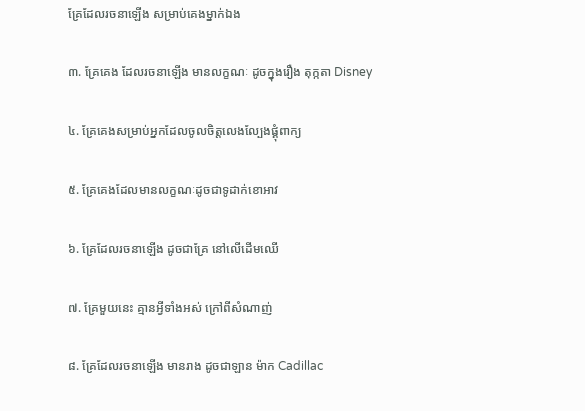គ្រែដែលរចនាឡើង សម្រាប់គេងម្នាក់ឯង

៣. គ្រែគេង ដែលរចនាឡើង មានលក្ខណៈ ដូចក្នុងរឿង តុក្កតា Disney

៤. គ្រែគេងសម្រាប់អ្នកដែលចូលចិត្តលេងល្បែងផ្គុំពាក្យ

៥. គ្រែគេងដែលមានលក្ខណៈដូចជាទូដាក់ខោអាវ

៦. គ្រែដែលរចនាឡើង ដូចជាគ្រែ នៅលើដើមឈើ

៧. គ្រែមួយនេះ គ្មានអ្វីទាំងអស់ ក្រៅពីសំណាញ់

៨. គ្រែដែលរចនាឡើង មានរាង ដូចជាឡាន ម៉ាក Cadillac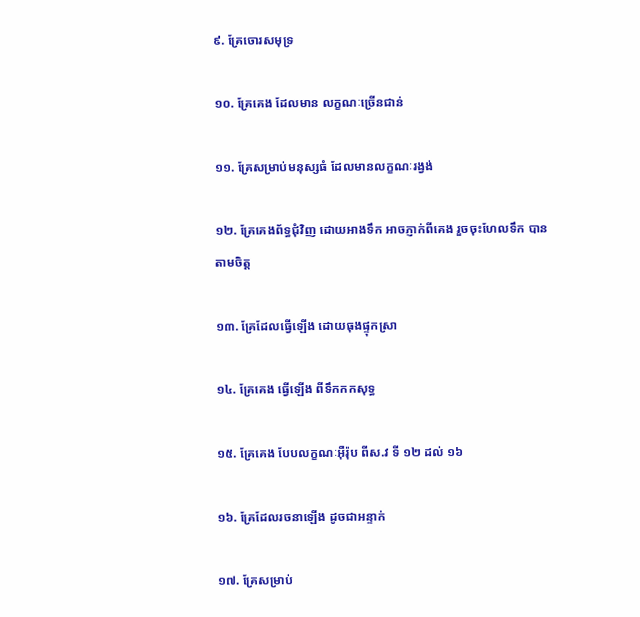៩. គ្រែចោរសមុទ្រ

១០. គ្រែគេង ដែលមាន លក្ខណៈច្រើនជាន់

១១. គ្រែសម្រាប់មនុស្សធំ ដែលមានលក្ខណៈរង្វង់

១២. គ្រែគេងព័ទ្ធជុំវិញ ដោយអាងទឹក អាចភ្ញាក់ពីគេង រួចចុះហែលទឹក បានតាមចិត្ត

១៣. គ្រែដែលធ្វើឡើង ដោយធុងផ្ទុកស្រា

១៤. គ្រែគេង ធ្វើឡើង ពីទឹកកកសុទ្ធ

១៥. គ្រែគេង បែបលក្ខណៈអ៊ឺរ៉ុប ពីស.វ ទី ១២ ដល់ ១៦

១៦. គ្រែដែលរចនាឡើង ដូចជាអន្ទាក់

១៧. គ្រែសម្រាប់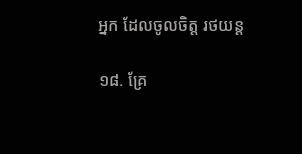អ្នក ដែលចូលចិត្ត រថយន្ត

១៨. គ្រែ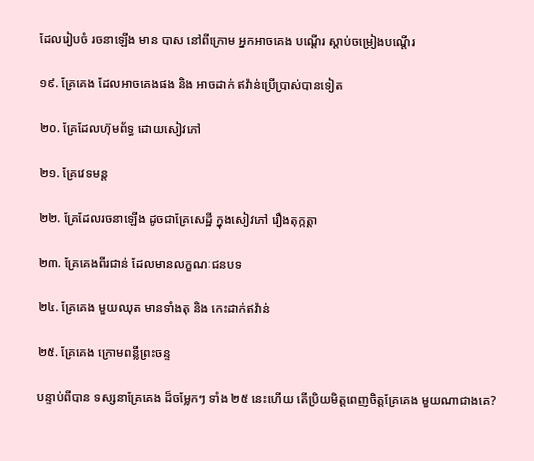ដែលរៀបចំ រចនាឡើង មាន បាស នៅពីក្រោម អ្នកអាចគេង បណ្តើរ ស្តាប់ចម្រៀងបណ្តើរ

១៩. គ្រែគេង ដែលអាចគេងផង និង អាចដាក់ ឥវ៉ាន់ប្រើប្រាស់បានទៀត

២០. គ្រែដែលហ៊ុមព័ទ្ធ ដោយសៀវភៅ

២១. គ្រែវេទមន្ត

២២. គ្រែដែលរចនាឡើង ដូចជាគ្រែសេដ្ឋី ក្នុងសៀវភៅ រឿងតុក្កត្តា

២៣. គ្រែគេងពីរជាន់ ដែលមានលក្ខណៈជនបទ

២៤. គ្រែគេង មួយឈុត មានទាំងតុ និង កេះដាក់ឥវ៉ាន់

២៥. គ្រែគេង ក្រោមពន្លឹព្រះចន្ទ

បន្ទាប់ពីបាន ទស្សនាគ្រែគេង ដ៏ចម្លែកៗ ទាំង ២៥ នេះហើយ តើប្រិយមិត្តពេញចិត្តគ្រែគេង មួយណាជាងគេ?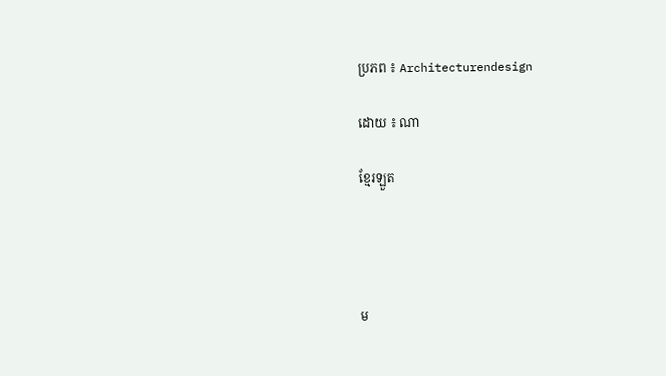ប្រភព ៖ Architecturendesign

ដោយ ៖ ណា

ខ្មែរឡួត




ម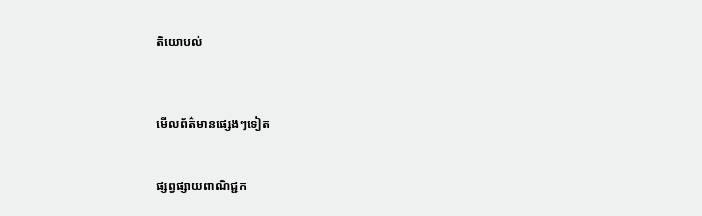តិយោបល់



មើលព័ត៌មានផ្សេងៗទៀត


ផ្សព្វផ្សាយពាណិជ្ជក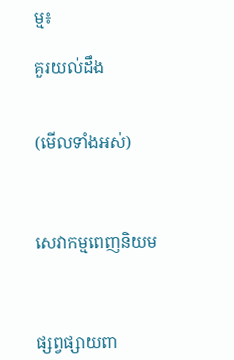ម្ម៖

គួរយល់ដឹង


(មើលទាំងអស់)



សេវាកម្មពេញនិយម



ផ្សព្វផ្សាយពា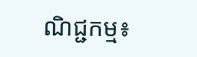ណិជ្ជកម្ម៖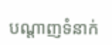បណ្តាញទំនាក់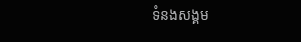ទំនងសង្គម